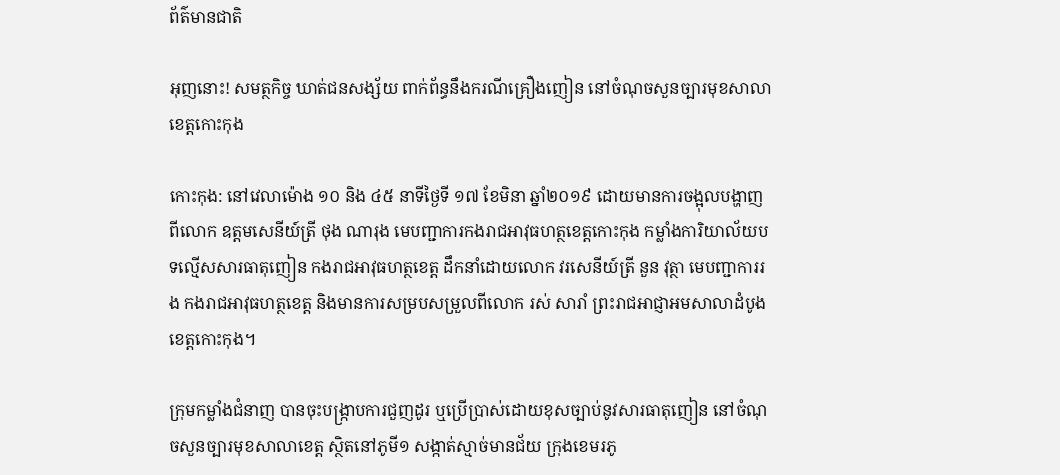ព័ត៌មានជាតិ

អុញនោះ! សមត្ថកិច្ច ឃាត់ជនសង្ស័យ ពាក់ព័ន្ធនឹងករណីគ្រឿងញៀន នៅចំណុចសួនច្បារមុខសាលាខេត្តកោះកុង

កោះកុង: នៅវេលាម៉ោង ១០ និង ៤៥ នាទីថ្ងៃទី ១៧ ខែមិនា ឆ្នាំ២០១៩ ដោយមានការចង្អុលបង្ហាញពីលោក ឧត្តមសេនីយ៍ត្រី ថុង ណារុង មេបញ្ជាការកងរាជអាវុធហត្ថខេត្តកោះកុង កម្លាំងការិយាល័យបទល្មើសសារធាតុញៀន កងរាជអាវុធហត្ថខេត្ត ដឹកនាំដោយលោក វរសេនីយ៍ត្រី នួន វុត្ថា មេបញ្ជាការរង កងរាជអាវុធហត្ថខេត្ត និងមានការសម្របសម្រួលពីលោក រស់ សារាំ ព្រះរាជអាជ្ញាអមសាលាដំបូងខេត្តកោះកុង។

ក្រុមកម្លាំងជំនាញ បានចុះបង្រ្កាបការជួញដូរ ឬប្រើប្រាស់ដោយខុសច្បាប់នូវសារធាតុញៀន នៅចំណុចសួនច្បារមុខសាលាខេត្ត ស្ថិតនៅភូមី១ សង្កាត់ស្មាច់មានជ័យ ក្រុងខេមរភូ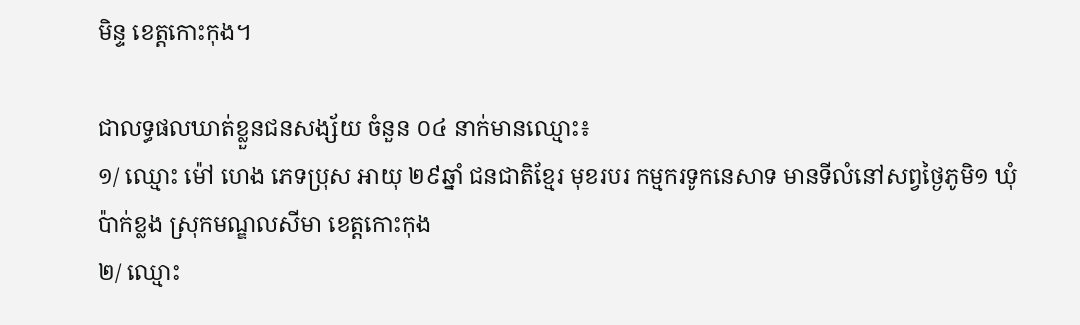មិន្ទ ខេត្តកោះកុង។

ជាលទ្ធផលឃាត់ខ្លួនជនសង្ស័យ ចំនួន ០៤ នាក់មានឈ្មោះ៖
១/ ឈ្មោះ ម៉ៅ ហេង ភេទប្រុស អាយុ ២៩ឆ្នាំ ជនជាតិខ្មែរ មុខរបរ កម្មករទូកនេសាទ មានទីលំនៅសព្វថ្ងៃភូមិ១ ឃុំប៉ាក់ខ្លង ស្រុកមណ្ឌលសីមា ខេត្តកោះកុង
២/ ឈ្មោះ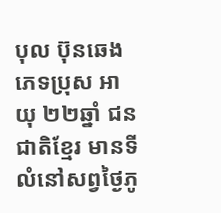បុល ប៊ុនឆេង ភេទប្រុស អាយុ ២២ឆ្នាំ ជនជាតិខ្មែរ មានទីលំនៅសព្វថ្ងៃភូ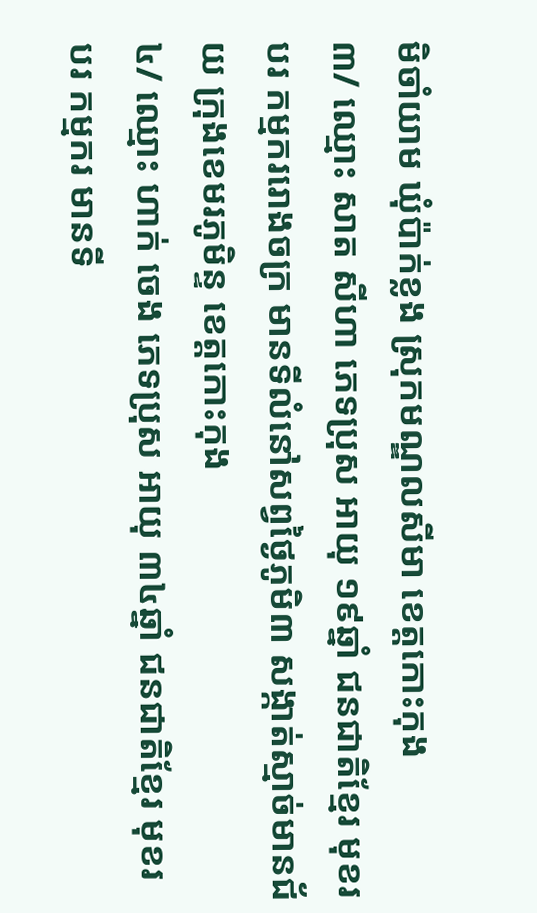មិចាំយាម ឃុំប៉ាក់ខ្លង ស្រុកមណ្ឌលសីមា ខេត្តកោះកុង
៣/ ឈ្មោះ សាត សីហា ភេទប្រុស អាយុ ១៩ឆ្នាំ ជនជាតិខ្មែរ មុខរបរ កម្មកររោងចក្រ មានទីលំនៅសព្វថ្ងៃភូមិ៣ សង្កាត់ស្មាច់មានជ័យ ក្រុងខេមរភូមិន្ទ ខេត្តកោះកុង
៤/ ឈ្មោះ ហាក់ ចេង ភេទប្រុស អាយុ ៣៤ឆ្នាំ ជនជាតិខ្មែរ មុខរបរ កម្មករ មានទី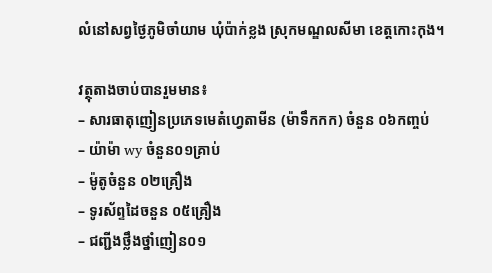លំនៅសព្វថ្ងៃភូមិចាំយាម ឃុំប៉ាក់ខ្លង ស្រុកមណ្ឌលសីមា ខេត្តកោះកុង។

វត្ថុតាងចាប់បានរួមមាន៖
– សារធាតុញៀនប្រភេទមេតំហ្វេតាមីន (ម៉ាទឹកកក) ចំនួន ០៦កញ្ចប់
– យ៉ាម៉ា wy ចំនួន០១គ្រាប់
– ម៉ូតូចំនួន ០២គ្រឿង
– ទូរស័ព្ទដៃចនួន ០៥គ្រឿង
– ជញ្ជីងថ្លឹងថ្នាំញៀន០១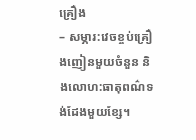គ្រឿង
– សម្ភារ:វេចខ្ចប់គ្រឿងញៀនមួយចំនួន និងលោហ:ធាតុពណ៌ទង់ដែងមួយខ្សែ។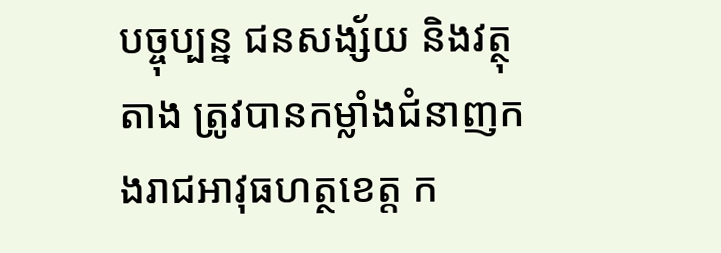បច្ចុប្បន្ន ជនសង្ស័យ និងវត្ថុតាង ត្រូវបានកម្លាំងជំនាញកងរាជអាវុធហត្ថខេត្ត ក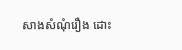សាងសំណុំរឿង ដោះ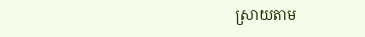ស្រាយតាម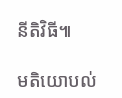នីតិវិធី៕

មតិយោបល់